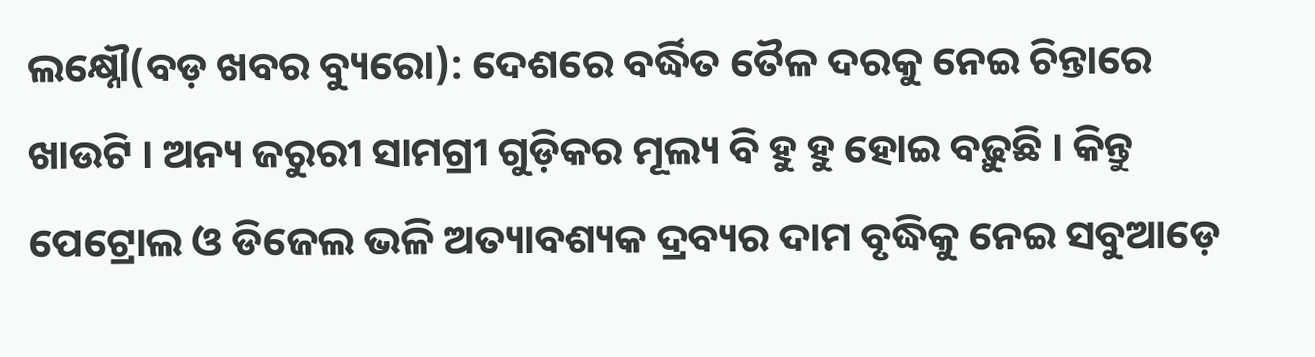ଲକ୍ଷ୍ନୌ(ବଡ଼ ଖବର ବ୍ୟୁରୋ): ଦେଶରେ ବର୍ଦ୍ଧିତ ତୈଳ ଦରକୁ ନେଇ ଚିନ୍ତାରେ ଖାଉଟି । ଅନ୍ୟ ଜରୁରୀ ସାମଗ୍ରୀ ଗୁଡ଼ିକର ମୂଲ୍ୟ ବି ହୁ ହୁ ହୋଇ ବଢ଼ୁଛି । କିନ୍ତୁ ପେଟ୍ରୋଲ ଓ ଡିଜେଲ ଭଳି ଅତ୍ୟାବଶ୍ୟକ ଦ୍ରବ୍ୟର ଦାମ ବୃଦ୍ଧିକୁ ନେଇ ସବୁଆଡ଼େ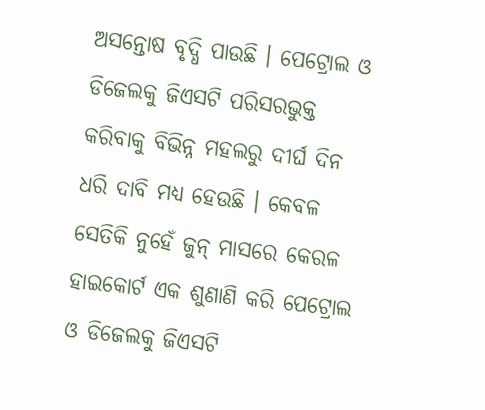ଅସନ୍ତୋଷ ବୃଦ୍ଧି ପାଉଛି । ପେଟ୍ରୋଲ ଓ ଡିଜେଲକୁ ଜିଏସଟି ପରିସରଭୁକ୍ତ କରିବାକୁ ବିଭିନ୍ନ ମହଲରୁ ଦୀର୍ଘ ଦିନ ଧରି ଦାବି ମଧ୍ୟ ହେଉଛି । କେବଳ ସେତିକି ନୁହେଁ ଜୁନ୍ ମାସରେ କେରଳ ହାଇକୋର୍ଟ ଏକ ଶୁଣାଣି କରି ପେଟ୍ରୋଲ ଓ ଡିଜେଲକୁ ଜିଏସଟି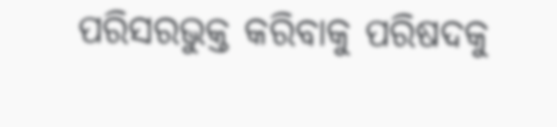ପରିସରଭୁକ୍ତ କରିବାକୁ ପରିଷଦକୁ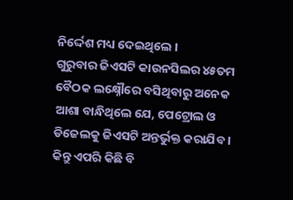ନିର୍ଦ୍ଦେଶ ମଧ୍ୟ ଦେଇଥିଲେ ।
ଗୁରୁବାର ଜିଏସଟି କାଉନସିଲର ୪୫ତମ ବୈଠକ ଲକ୍ଷ୍ନୌରେ ବସିଥିବାରୁ ଅନେକ ଆଶା ବାନ୍ଧିଥିଲେ ଯେ, ପେଟ୍ରୋଲ ଓ ଡିଜେଲକୁ ଜିଏସଟି ଅନ୍ତର୍ଭୁକ୍ତ କରାଯିବ । କିନ୍ତୁ ଏପରି କିଛି ବି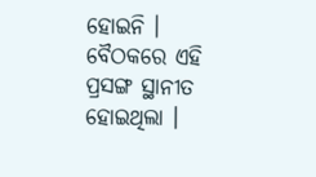ହୋଇନି । ବୈଠକରେ ଏହି ପ୍ରସଙ୍ଗ ସ୍ଥାନୀତ ହୋଇଥିଲା ।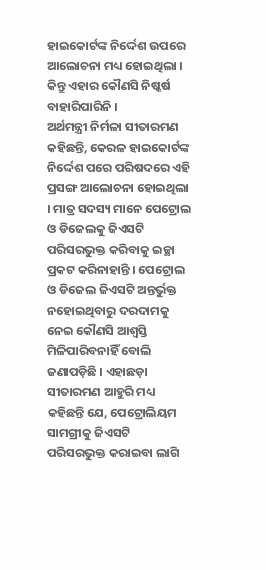ହାଇକୋର୍ଟଙ୍କ ନିର୍ଦ୍ଦେଶ ଉପରେ ଆଲୋଚନା ମଧ୍ୟ ହୋଇଥିଲା । କିନ୍ତୁ ଏହାର କୌଣସି ନିଷ୍କର୍ଷ ବାହାରିପାରିନି ।
ଅର୍ଥମନ୍ତ୍ରୀ ନିର୍ମଳା ସୀତାରମଣ କହିଛନ୍ତି, କେରଳ ହାଇକୋର୍ଟଙ୍କ ନିର୍ଦ୍ଦେଶ ପରେ ପରିଷଦରେ ଏହି ପ୍ରସଙ୍ଗ ଆଲୋଚନା ହୋଇଥିଲା । ମାତ୍ର ସଦସ୍ୟ ମାନେ ପେଟ୍ରୋଲ ଓ ଡିଜେଲକୁ ଜିଏସଟି ପରିସରଭୁକ୍ତ କରିବାକୁ ଇଚ୍ଛା ପ୍ରକଟ କରିନାହାନ୍ତି । ପେଟ୍ରୋଲ ଓ ଡିଜେଲ ଜିଏସଟି ଅନ୍ତର୍ଭୁକ୍ତ ନହୋଇଥିବାରୁ ଦରଦାମକୁ ନେଇ କୌଣସି ଆଶ୍ୱସ୍ତି ମିଳିପାରିବନାହିଁ ବୋଲି ଜଣାପଡ଼ିଛି । ଏହାଛଡ଼ା ସୀତାରମଣ ଆହୁରି ମଧ୍ୟ କହିଛନ୍ତି ଯେ, ପେଟ୍ରୋଲିୟମ ସାମଗ୍ରୀକୁ ଜିଏସଟି ପରିସରଭୁକ୍ତ କରାଇବା ଲାଗି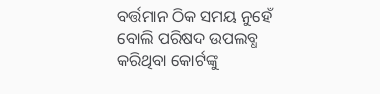ବର୍ତ୍ତମାନ ଠିକ ସମୟ ନୁହେଁ ବୋଲି ପରିଷଦ ଉପଲବ୍ଧ କରିଥିବା କୋର୍ଟଙ୍କୁ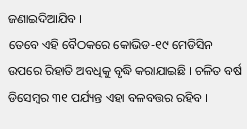ଜଣାଇଦିଆଯିବ ।
ତେବେ ଏହି ବୈଠକରେ କୋଭିଡ-୧୯ ମେଡିସିନ ଉପରେ ରିହାତି ଅବଧିକୁ ବୃଦ୍ଧି କରାଯାଇଛି । ଚଳିତ ବର୍ଷ ଡିସେମ୍ବର ୩୧ ପର୍ଯ୍ୟନ୍ତ ଏହା ବଳବତ୍ତର ରହିବ ।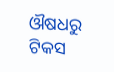ଔଷଧରୁ ଟିକସ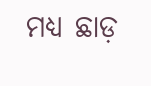ମଧ୍ୟ ଛାଡ଼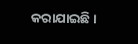କରାଯାଇଛି ।